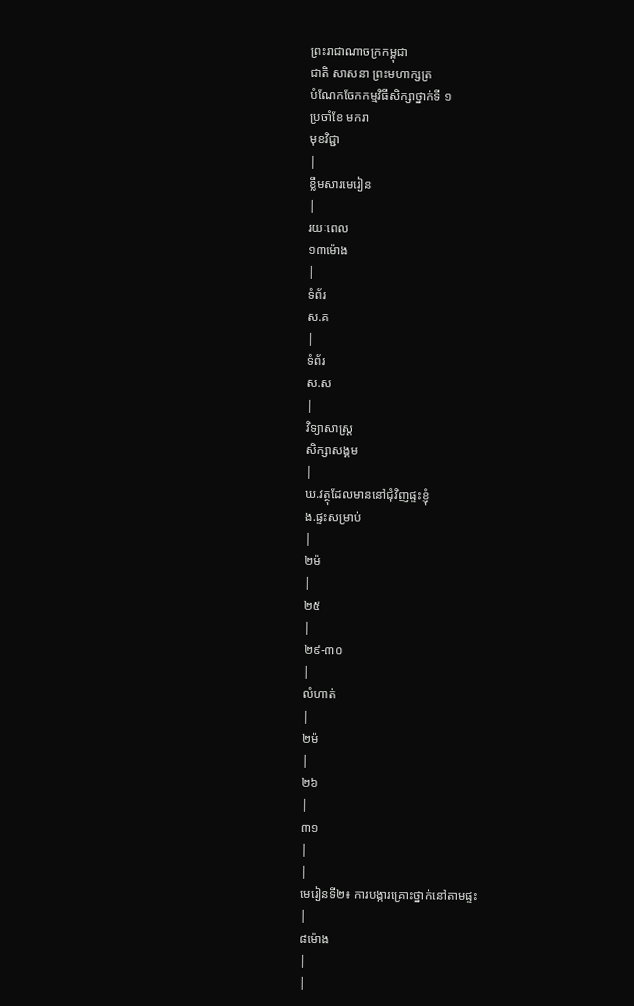ព្រះរាជាណាចក្រកម្ពុជា
ជាតិ សាសនា ព្រះមហាក្សត្រ
បំណែកចែកកម្មវិធីសិក្សាថ្នាក់ទី ១
ប្រចាំខែ មករា
មុខវិជ្ជា
|
ខ្លឹមសារមេរៀន
|
រយៈពេល
១៣ម៉ោង
|
ទំព័រ
ស.គ
|
ទំព័រ
ស.ស
|
វិទ្យាសាស្រ្ត
សិក្សាសង្គម
|
ឃ.វត្ថុដែលមាននៅជុំវិញផ្ទះខ្ញុំ
ង.ផ្ទះសម្រាប់
|
២ម៉
|
២៥
|
២៩-៣០
|
លំហាត់
|
២ម៉
|
២៦
|
៣១
|
|
មេរៀនទី២៖ ការបង្ការគ្រោះថ្នាក់នៅតាមផ្ទះ
|
៨ម៉ោង
|
|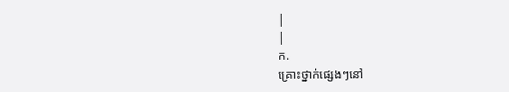|
|
ក.
គ្រោះថ្នាក់ផ្សេងៗនៅ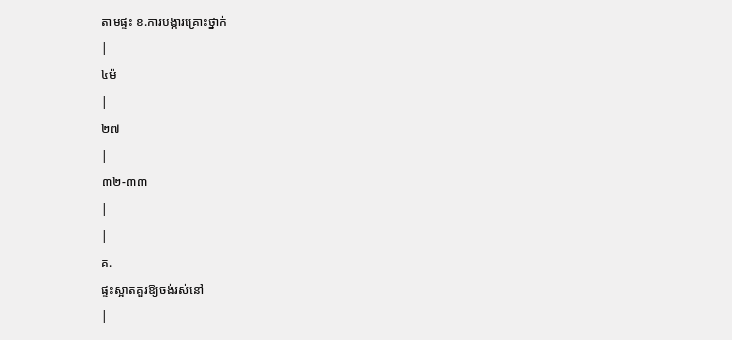តាមផ្ទះ ខ.ការបង្ការគ្រោះថ្នាក់
|
៤ម៉
|
២៧
|
៣២-៣៣
|
|
គ.
ផ្ទះស្អាតគួរឱ្យចង់រស់នៅ
|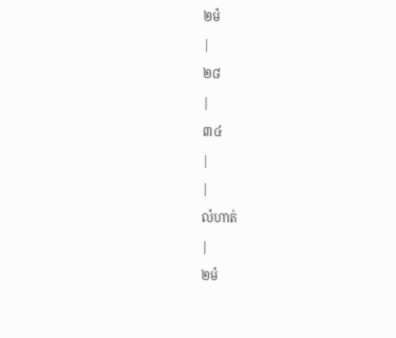២ម៉
|
២៨
|
៣៤
|
|
លំហាត់
|
២ម៉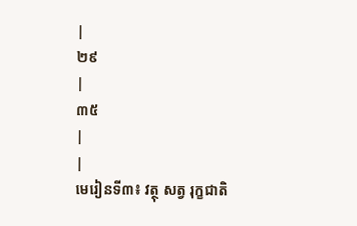|
២៩
|
៣៥
|
|
មេរៀនទី៣៖ វត្ថុ សត្វ រុក្ខជាតិ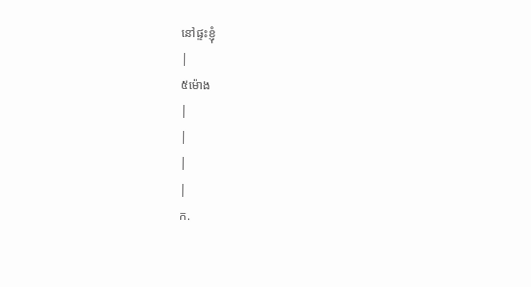នៅផ្ទះខ្ញុំ
|
៥ម៉ោង
|
|
|
|
ក.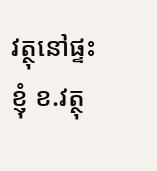វត្ថុនៅផ្ទះខ្ញុំ ខ.វត្ថុ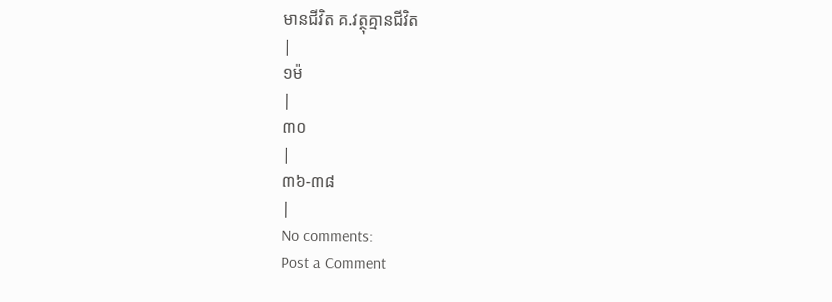មានជីវិត គ.វត្ថុគ្មានជីវិត
|
១ម៉
|
៣០
|
៣៦-៣៨
|
No comments:
Post a Comment